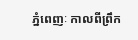ភ្នំពេញៈ កាលពីព្រឹក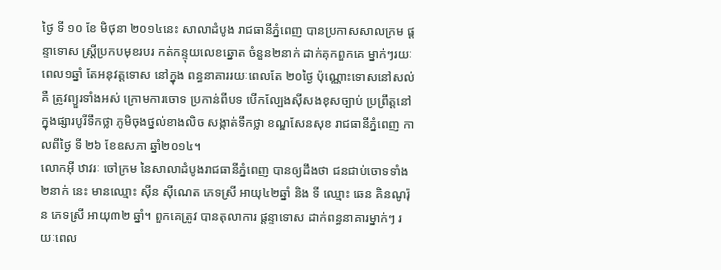ថ្ងៃ ទី ១០ ខែ មិថុនា ២០១៤នេះ សាលាដំបូង រាជធានីភ្នំពេញ បានប្រកាសសាលក្រម ផ្តន្ទាទោស ស្រ្តីប្រកបមុខរបរ កត់កន្ទុយលេខឆ្នោត ចំនួន២នាក់ ដាក់គុកពួកគេ ម្នាក់ៗរយៈពេល១ឆ្នាំ តែអនុវត្តទោស នៅក្នុង ពន្ធនាគាររយៈពេលតែ ២០ថ្ងៃ ប៉ុណ្ណោះទោសនៅសល់គឺ ត្រូវព្យួរទាំងអស់ ក្រោមការចោទ ប្រកាន់ពីបទ បើកល្បែងស៊ីសងខុសច្បាប់ ប្រព្រឹត្តនៅក្នុងផ្សារបូរីទឹកថ្លា ភូមិចុងថ្នល់ខាងលិច សង្កាត់ទឹកថ្លា ខណ្ឌសែនសុខ រាជធានីភ្នំពេញ កាលពីថ្ងៃ ទី ២៦ ខែឧសភា ឆ្នាំ២០១៤។
លោកអ៊ី ឋាវរៈ ចៅក្រម នៃសាលាដំបូងរាជធានីភ្នំពេញ បានឲ្យដឹងថា ជនជាប់ចោទទាំង២នាក់ នេះ មានឈ្មោះ ស៊ីន ស៊ីណេត ភេទស្រី អាយុ៤២ឆ្នាំ និង ទី ឈ្មោះ ឆេន គិនណូរ៉ុន ភេទស្រី អាយុ៣២ ឆ្នាំ។ ពួកគេត្រូវ បានតុលាការ ផ្តន្ទាទោស ដាក់ពន្ធនាគារម្នាក់ៗ រយៈពេល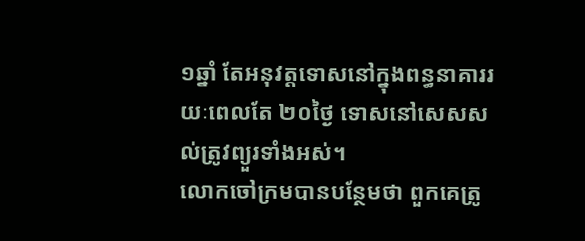១ឆ្នាំ តែអនុវត្តទោសនៅក្នុងពន្ធនាគាររយៈពេលតែ ២០ថ្ងៃ ទោសនៅសេសសល់ត្រូវព្យួរទាំងអស់។
លោកចៅក្រមបានបន្ថែមថា ពួកគេត្រូ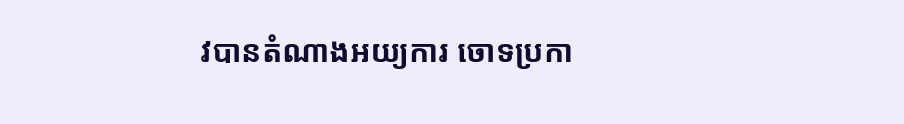វបានតំណាងអយ្យការ ចោទប្រកា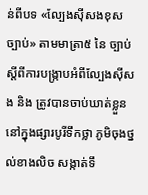ន់ពីបទ «ល្បែងស៊ីសងខុសច្បាប់» តាមមាត្រា៥ នៃ ច្បាប់ស្តីពីការបង្រ្កាបអំពីល្បែងស៊ីសង និង ត្រូវបានចាប់ឃាត់ខ្លួន នៅក្នុងផ្សារបូរីទឹកថ្លា ភូមិចុងថ្នល់ខាងលិច សង្កាត់ទឹ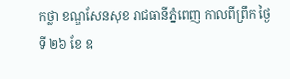កថ្លា ខណ្ឌសែនសុខ រាជធានីភ្នំពេញ កាលពីព្រឹក ថ្ងៃ ទី ២៦ ខែ ឧ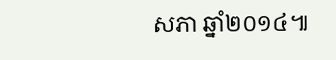សភា ឆ្នាំ២០១៤៕